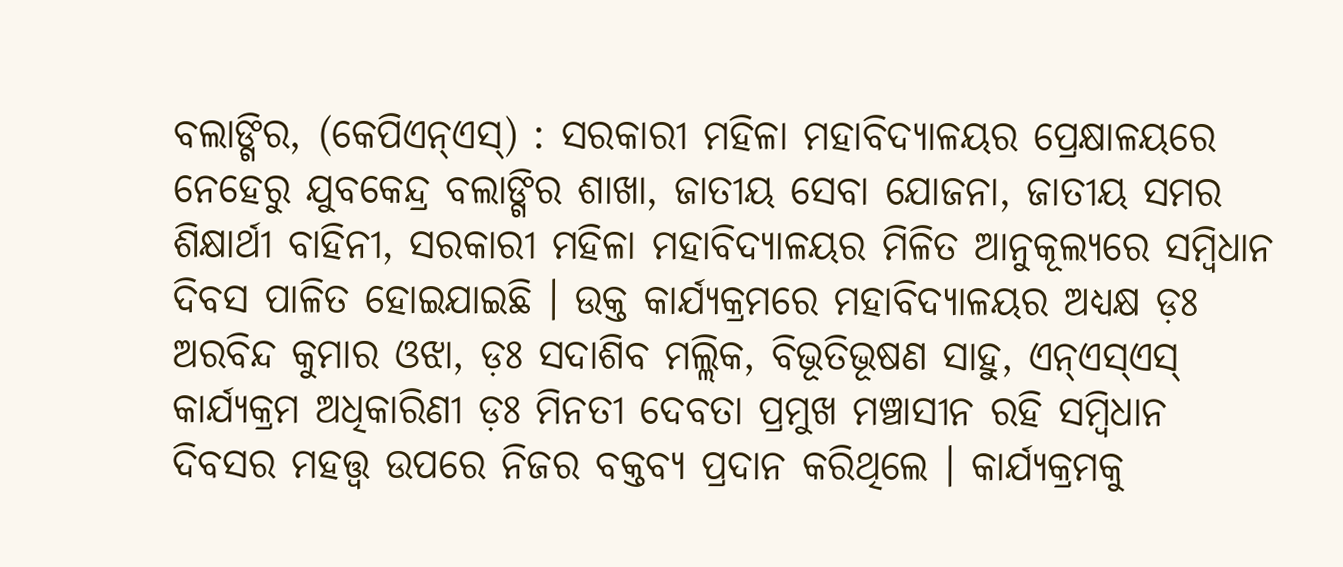ବଲାଙ୍ଗିର, (କେପିଏନ୍ଏସ୍) : ସରକାରୀ ମହିଳା ମହାବିଦ୍ୟାଳୟର ପ୍ରେକ୍ଷାଳୟରେ ନେହେରୁ ଯୁବକେନ୍ଦ୍ର ବଲାଙ୍ଗିର ଶାଖା, ଜାତୀୟ ସେବା ଯୋଜନା, ଜାତୀୟ ସମର ଶିକ୍ଷାର୍ଥୀ ବାହିନୀ, ସରକାରୀ ମହିଳା ମହାବିଦ୍ୟାଳୟର ମିଳିତ ଆନୁକୂଲ୍ୟରେ ସମ୍ବିଧାନ ଦିବସ ପାଳିତ ହୋଇଯାଇଛି । ଉକ୍ତ କାର୍ଯ୍ୟକ୍ରମରେ ମହାବିଦ୍ୟାଳୟର ଅଧ୍ୟକ୍ଷ ଡ଼ଃ ଅରବିନ୍ଦ କୁମାର ଓଝା, ଡ଼ଃ ସଦାଶିବ ମଲ୍ଲିକ, ବିଭୂତିଭୂଷଣ ସାହୁ, ଏନ୍ଏସ୍ଏସ୍ କାର୍ଯ୍ୟକ୍ରମ ଅଧିକାରିଣୀ ଡ଼ଃ ମିନତୀ ଦେବତା ପ୍ରମୁଖ ମଞ୍ଚାସୀନ ରହି ସମ୍ବିଧାନ ଦିବସର ମହତ୍ତ୍ୱ ଉପରେ ନିଜର ବକ୍ତବ୍ୟ ପ୍ରଦାନ କରିଥିଲେ । କାର୍ଯ୍ୟକ୍ରମକୁ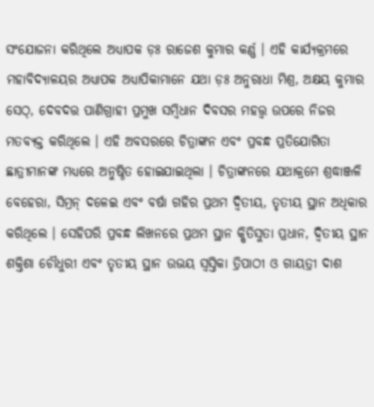ସଂଯୋଜନା କରିଥିଲେ ଅଧ୍ୟାପକ ଡ଼ଃ ରାଜେଶ କୁମାର କର୍ଣ୍ଣ । ଏହି କାର୍ଯ୍ୟକ୍ରମରେ ମହାବିଦ୍ୟାଳୟର ଅଧ୍ୟାପକ ଅଧ୍ୟାପିକାମାନେ ଯଥା ଡ଼ଃ ଅନୁରାଧା ମିଶ୍ର, ଅକ୍ଷୟ କୁମାର ସେଠ୍, ଦେବଦତ୍ତ ପାଣିଗ୍ରାହୀ ପ୍ରମୁଖ ସମ୍ବିଧାନ ଦିବସର ମହତ୍ତ୍ୱ ଉପରେ ନିଜର ମତବ୍ୟକ୍ତ କରିଥିଲେ । ଏହି ଅବସରରେ ଚିତ୍ରାଙ୍କନ ଏବଂ ପ୍ରବନ୍ଧ ପ୍ରତିଯୋଗିତା ଛାତ୍ରୀମାନଙ୍କ ମଧ୍ୟରେ ଅନୁଷ୍ଠିତ ହୋଇଯାଇଥିଲା । ଚିତ୍ରାଙ୍କନରେ ଯଥାକ୍ରମେ ଶ୍ରଦ୍ଧାଞ୍ଜଳି ବେହେରା, ସିମ୍ରନ୍ ଦଳେଇ ଏବଂ ବର୍ଷା ଗହିର ପ୍ରଥମ ଦ୍ୱିତୀୟ, ତୃତୀୟ ସ୍ଥାନ ଅଧିକାର କରିଥିଲେ । ସେହିପରି ପ୍ରବନ୍ଧ ଲିଖନରେ ପ୍ରଥମ ସ୍ଥାନ କ୍ଷିତିସୁତା ପ୍ରଧାନ, ଦ୍ଵିତୀୟ ସ୍ଥାନ ଶକ୍ତିଶା ଚୌଧୁରୀ ଏବଂ ତୃତୀୟ ସ୍ଥାନ ଉଭୟ ସ୍ୱସ୍ତିକା ତ୍ରିପାଠୀ ଓ ଗାୟତ୍ରୀ ଦାଶ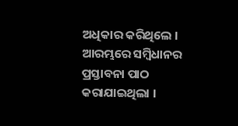ଅଧିକାର କରିଥିଲେ । ଆରମ୍ଭରେ ସମ୍ବିଧାନର ପ୍ରସ୍ତାବନା ପାଠ କରାଯାଇଥିଲା ।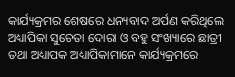କାର୍ଯ୍ୟକ୍ରମର ଶେଷରେ ଧନ୍ୟବାଦ ଅର୍ପଣ କରିଥିଲେ ଅଧ୍ୟାପିକା ସୁଚେତା ଦୋରା ଓ ବହୁ ସଂଖ୍ୟାରେ ଛାତ୍ରୀ ତଥା ଅଧ୍ୟାପକ ଅଧ୍ୟାପିକାମାନେ କାର୍ଯ୍ୟକ୍ରମରେ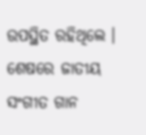ଉପସ୍ଥିତ ରହିଥିଲେ । ଶେଷରେ ଜାତୀୟ ସଂଗୀତ ଗାନ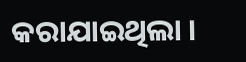କରାଯାଇଥିଲା ।